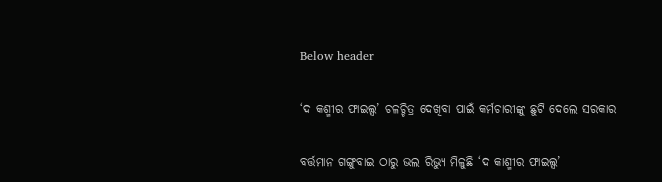Below header

‘ଦ କଶ୍ମୀର ଫାଇଲ୍ସ’ ଚଳଚ୍ଚିତ୍ର ଦେଖିବା ପାଇଁ କର୍ମଚାରୀଙ୍କୁ ଛୁଟି ଦେଲେ ସରକାର

ବର୍ତ୍ତମାନ ଗଙ୍ଗୁବାଇ ଠାରୁ ଭଲ ରିଭ୍ୟୁ ମିଳୁଛି ‘ଦ କାଶ୍ମୀର ଫାଇଲ୍ସ’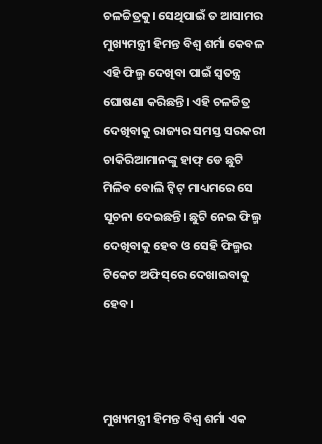ଚଳଚ୍ଚିତ୍ରକୁ। ସେଥିପାଇଁ ତ ଆସାମର ମୁଖ୍ୟମନ୍ତ୍ରୀ ହିମନ୍ତ ବିଶ୍ବ ଶର୍ମା କେବଳ ଏହି ଫିଲ୍ମ ଦେଖିବା ପାଇଁ ସ୍ବତନ୍ତ୍ର ଘୋଷଣା କରିଛନ୍ତି। ଏହି ଚଳଚ୍ଚିତ୍ର ଦେଖିବାକୁ ରାଜ୍ୟର ସମସ୍ତ ସରକରୀ ଚାକିରିଆମାନଙ୍କୁ ହାଫ୍‌ ଡେ ଛୁଟି ମିଳିବ ବୋଲି ଟ୍ବିଟ୍‌ ମାଧ୍ୟମରେ ସେ ସୂଚନା ଦେଇଛନ୍ତି। ଛୁଟି ନେଇ ଫିଲ୍ମ ଦେଖିବାକୁ ହେବ ଓ ସେହି ଫିଲ୍ମର ଟିକେଟ ଅଫିସ୍‌ରେ ଦେଖାଇବାକୁ ହେବ।



ମୁଖ୍ୟମନ୍ତ୍ରୀ ହିମନ୍ତ ବିଶ୍ବ ଶର୍ମା ଏକ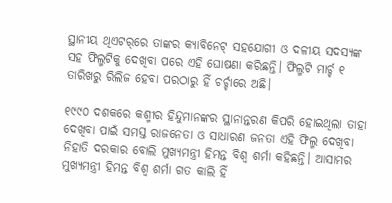ସ୍ଥାନୀୟ ଥିଏଟର୍‌‌ରେ ତାଙ୍କର କ୍ୟାବିନେଟ୍‌ ସହଯୋଗୀ ଓ ଦଳୀୟ ସଦସ୍ୟଙ୍କ ସହ ଫିଲ୍ମଟିକୁ ଦେଖିବା ପରେ ଏହି ଘୋଷଣା କରିଛନ୍ତି। ଫିଲ୍ମଟି ମାର୍ଚ୍ଚ ୧ ତାରିଖରୁ ରିଲିଜ ହେବା ପରଠାରୁ ହିଁ ଚର୍ଚ୍ଚାରେ ଅଛି।

୧୯୯୦ ଦଶକରେ କଶ୍ମୀର ହିନ୍ଦୁମାନଙ୍କର ସ୍ଥାନାନ୍ତରଣ କିପରି ହୋଇଥିଲା ତାହା ଦେଖିବା ପାଇଁ ସମସ୍ତ ରାଜନେତା ଓ ସାଧାରଣ ଜନତା ଏହି ଫିଲ୍ମ ଦେଖିବା ନିହାତି ଦରକାର ବୋଲି ମୁଖ୍ୟମନ୍ତ୍ରୀ ହିମନ୍ତ ବିଶ୍ଵ ଶର୍ମା କହିଛନ୍ତି। ଆସାମର ମୁଖ୍ୟମନ୍ତ୍ରୀ ହିମନ୍ତ ବିଶ୍ୱ ଶର୍ମା ଗତ କାଲି ହିଁ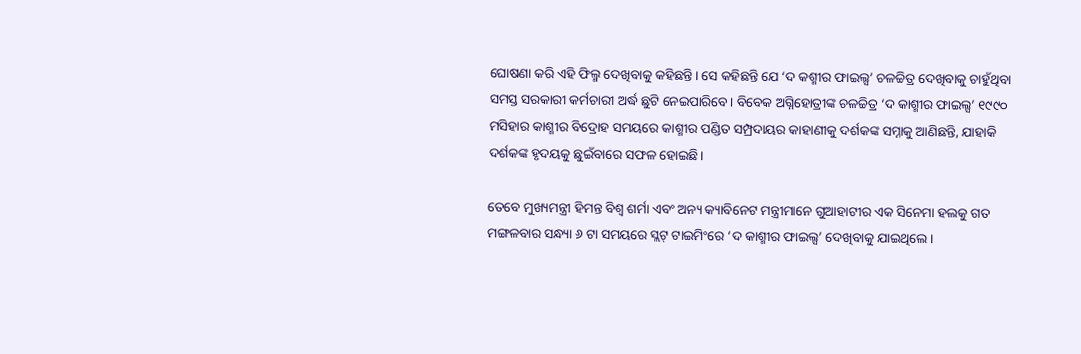ଘୋଷଣା କରି ଏହି ଫିଲ୍ମ ଦେଖିବାକୁ କହିଛନ୍ତି। ସେ କହିଛନ୍ତି ଯେ ‘ଦ କଶ୍ମୀର ଫାଇଲ୍ସ’ ଚଳଚ୍ଚିତ୍ର ଦେଖିବାକୁ ଚାହୁଁଥିବା ସମସ୍ତ ସରକାରୀ କର୍ମଚାରୀ ଅର୍ଦ୍ଧ ଛୁଟି ନେଇପାରିବେ। ବିବେକ ଅଗ୍ନିହୋତ୍ରୀଙ୍କ ଚଳଚ୍ଚିତ୍ର ‘ଦ କାଶ୍ମୀର ଫାଇଲ୍ସ’ ୧୯୯୦ ମସିହାର କାଶ୍ମୀର ବିଦ୍ରୋହ ସମୟରେ କାଶ୍ମୀର ପଣ୍ଡିତ ସମ୍ପ୍ରଦାୟର କାହାଣୀକୁ ଦର୍ଶକଙ୍କ ସମ୍ନାକୁ ଆଣିଛନ୍ତି, ଯାହାକି ଦର୍ଶକଙ୍କ ହୃଦୟକୁ ଛୁଇଁବାରେ ସଫଳ ହୋଇଛି।

ତେବେ ମୁଖ୍ୟମନ୍ତ୍ରୀ ହିମନ୍ତ ବିଶ୍ଵ ଶର୍ମା ଏବଂ ଅନ୍ୟ କ୍ୟାବିନେଟ ମନ୍ତ୍ରୀମାନେ ଗୁଆହାଟୀର ଏକ ସିନେମା ହଲକୁ ଗତ ମଙ୍ଗଳବାର ସନ୍ଧ୍ୟା ୬ ଟା ସମୟରେ ସ୍ଲଟ୍ ଟାଇମିଂରେ ‘ଦ କାଶ୍ମୀର ଫାଇଲ୍ସ’ ଦେଖିବାକୁ ଯାଇଥିଲେ।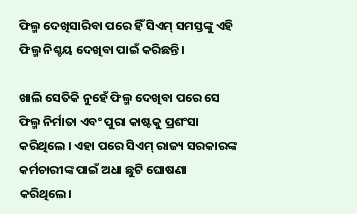ଫିଲ୍ମ ଦେଖିସାରିବା ପରେ ହିଁ ସିଏମ୍ ସମସ୍ତଙ୍କୁ ଏହି ଫିଲ୍ମ ନିଶ୍ଚୟ ଦେଖିବା ପାଇଁ କରିଛନ୍ତି।

ଖାଲି ସେତିକି ନୁହେଁ ଫିଲ୍ମ ଦେଖିବା ପରେ ସେ ଫିଲ୍ମ ନିର୍ମାତା ଏବଂ ପୁରା କାଷ୍ଟକୁ ପ୍ରଶଂସା କରିଥିଲେ । ଏହା ପରେ ସିଏମ୍ ରାଜ୍ୟ ସରକାରଙ୍କ କର୍ମଚାରୀଙ୍କ ପାଇଁ ଅଧା ଛୁଟି ଘୋଷଣା କରିଥିଲେ।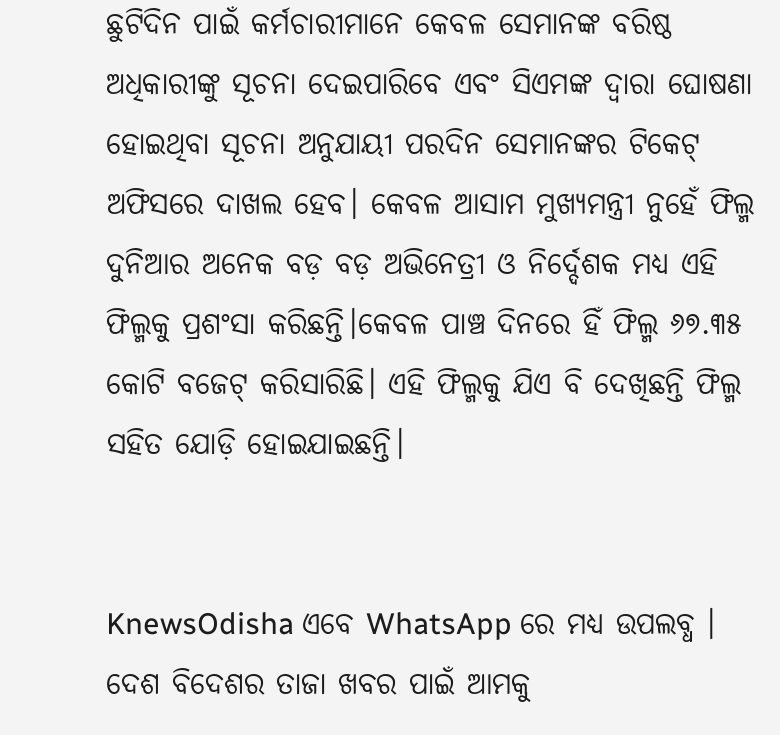ଛୁଟିଦିନ ପାଇଁ କର୍ମଚାରୀମାନେ କେବଳ ସେମାନଙ୍କ ବରିଷ୍ଠ ଅଧିକାରୀଙ୍କୁ ସୂଚନା ଦେଇପାରିବେ ଏବଂ ସିଏମଙ୍କ ଦ୍ୱାରା ଘୋଷଣା ହୋଇଥିବା ସୂଚନା ଅନୁଯାୟୀ ପରଦିନ ସେମାନଙ୍କର ଟିକେଟ୍ ଅଫିସରେ ଦାଖଲ ହେବ। କେବଳ ଆସାମ ମୁଖ୍ୟମନ୍ତ୍ରୀ ନୁହେଁ ଫିଲ୍ମ ଦୁନିଆର ଅନେକ ବଡ଼ ବଡ଼ ଅଭିନେତ୍ରୀ ଓ ନିର୍ଦ୍ଦେଶକ ମଧ୍ୟ ଏହି ଫିଲ୍ମକୁ ପ୍ରଶଂସା କରିଛନ୍ତି।କେବଳ ପାଞ୍ଚ ଦିନରେ ହିଁ ଫିଲ୍ମ ୬୭.୩୫ କୋଟି ବଜେଟ୍ କରିସାରିଛି। ଏହି ଫିଲ୍ମକୁ ଯିଏ ବି ଦେଖିଛନ୍ତି ଫିଲ୍ମ ସହିତ ଯୋଡ଼ି ହୋଇଯାଇଛନ୍ତି।


KnewsOdisha ଏବେ WhatsApp ରେ ମଧ୍ୟ ଉପଲବ୍ଧ । ଦେଶ ବିଦେଶର ତାଜା ଖବର ପାଇଁ ଆମକୁ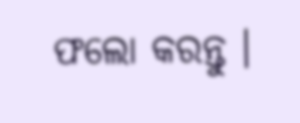ଫଲୋ କରନ୍ତୁ ।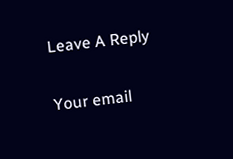Leave A Reply

Your email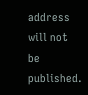address will not be published.